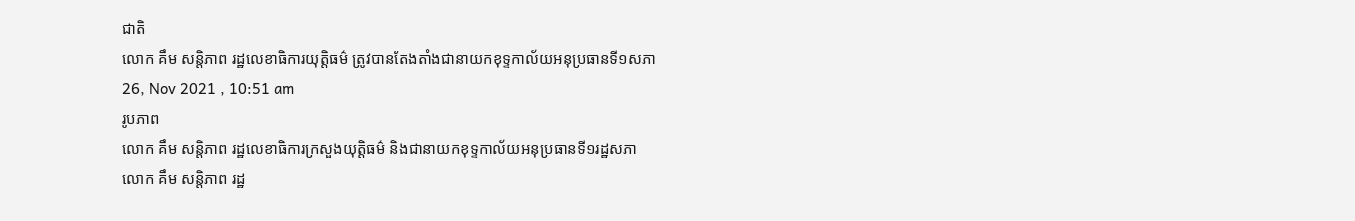ជាតិ
លោក គឹម សន្តិភាព រដ្ឋលេខាធិការយុត្តិធម៌ ត្រូវបានតែងតាំងជានាយកខុទ្ទកាល័យអនុប្រធានទី១សភា
26, Nov 2021 , 10:51 am
រូបភាព
លោក គឹម សន្តិភាព រដ្ឋលេខាធិការក្រសួងយុត្តិធម៌ និងជានាយកខុទ្ទកាល័យអនុប្រធានទី១រដ្ឋសភា
លោក គឹម សន្តិភាព រដ្ឋ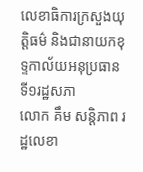លេខាធិការក្រសួងយុត្តិធម៌ និងជានាយកខុទ្ទកាល័យអនុប្រធានទី១រដ្ឋសភា
លោក គឹម សន្តិភាព រដ្ឋលេខា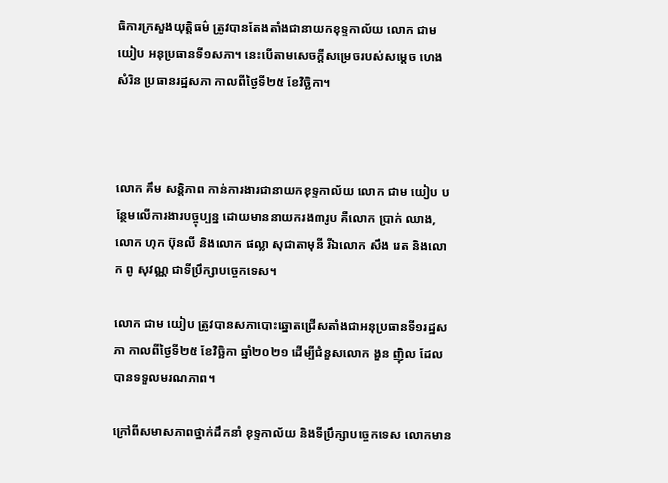ធិការក្រសួងយុត្តិធម៌ ត្រូវបានតែងតាំងជានាយកខុទ្ទកាល័យ លោក ជាម យៀប អនុប្រធានទី១សភា។ នេះបើតាមសេចក្តីសម្រេចរបស់សម្តេច ហេង សំរិន ប្រធានរដ្ឋសភា កាលពីថ្ងៃទី២៥ ខែវិច្ឆិកា។



លោក គឹម សន្តិភាព កាន់ការងារជានាយកខុទ្ទកាល័យ លោក ជាម យៀប បន្ថែមលើការងារបច្ចុប្បន្ន ដោយមាននាយករង៣រូប គឺលោក ប្រាក់ ឈាង, លោក ហុក ប៊ុនលី និងលោក ផល្លា សុជាតាមុនី រីឯលោក សឹង រេត និងលោក ពូ សុវណ្ណ ជាទីប្រឹក្សាបច្ចេកទេស។

លោក ជាម យៀប ត្រូវបានសភាបោះឆ្នោតជ្រើសតាំងជាអនុប្រធានទី១រដ្ឋសភា កាលពីថ្ងៃទី២៥ ខែវិច្ឆិកា ឆ្នាំ២០២១ ដើម្បីជំនួសលោក ងួន ញ៉ិល ដែលបានទទួលមរណភាព។

ក្រៅពីសមាសភាពថ្នាក់ដឹកនាំ ខុទ្ទកាល័យ និងទីប្រឹក្សាបច្ចេកទេស លោកមាន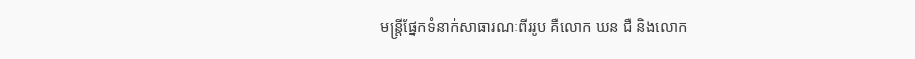មន្ត្រីផ្នែកទំនាក់សាធារណៈពីររូប គឺលោក ឃន ជឺ និងលោក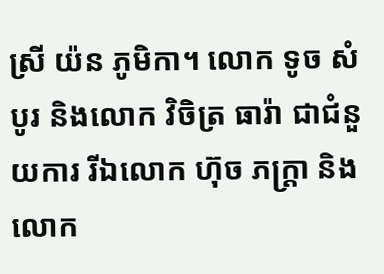ស្រី យ៉ន ភូមិកា។ លោក ទូច សំបូរ និងលោក វិចិត្រ ធារ៉ា ជាជំនួយការ រីឯលោក ហ៊ុច ភក្ត្រា និងលោក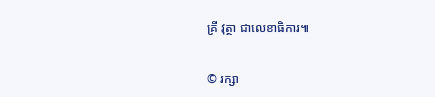គ្រី វុត្ថា ជាលេខាធិការ៕


© រក្សា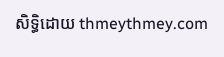សិទ្ធិដោយ thmeythmey.com